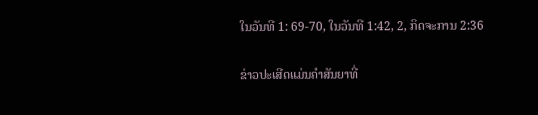ໃນວັນທີ 1: 69-70, ໃນວັນທີ 1:42, 2, ກິດຈະການ 2:36

ຂ່າວປະເສີດແມ່ນຄໍາສັນຍາທີ່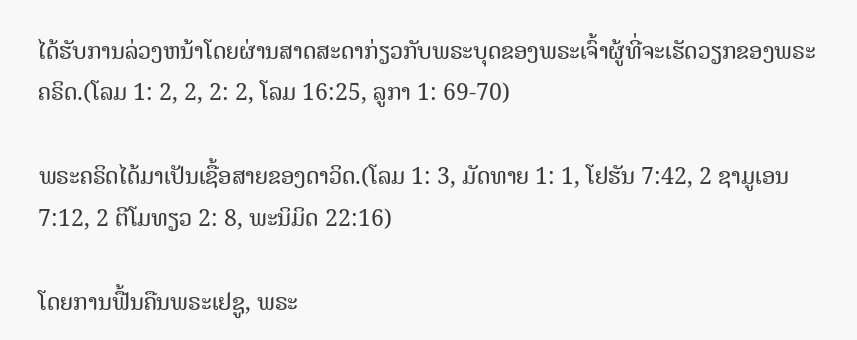ໄດ້ຮັບການລ່ວງຫນ້າໂດຍຜ່ານສາດສະດາກ່ຽວກັບພຣະບຸດຂອງພຣະເຈົ້າຜູ້ທີ່ຈະເຮັດວຽກຂອງພຣະຄຣິດ.(ໂລມ 1: 2, 2, 2: 2, ໂລມ 16:25, ລູກາ 1: 69-70)

ພຣະຄຣິດໄດ້ມາເປັນເຊື້ອສາຍຂອງດາວິດ.(ໂລມ 1: 3, ມັດທາຍ 1: 1, ໂຢຮັນ 7:42, 2 ຊາມູເອນ 7:12, 2 ຕີໂມທຽວ 2: 8, ພະນິມິດ 22:16)

ໂດຍການຟື້ນຄືນພຣະເຢຊູ, ພຣະ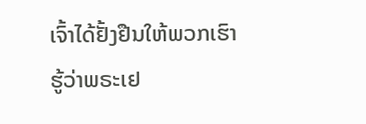ເຈົ້າໄດ້ຢັ້ງຢືນໃຫ້ພວກເຮົາຮູ້ວ່າພຣະເຢ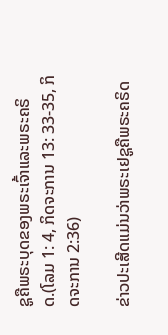ຊູຄືພຣະບຸດຂອງພຣະເຈົ້າແລະພຣະຄຣິດ.(ໂລມ 1: 4, ກິດຈະການ 13: 33-35, ກິດຈະການ 2:36)

ຂ່າວປະເສີດແມ່ນວ່າພຣະເຢຊູຄືພຣະຄຣິດ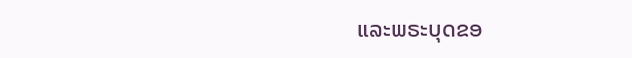ແລະພຣະບຸດຂອ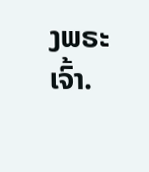ງພຣະເຈົ້າ.